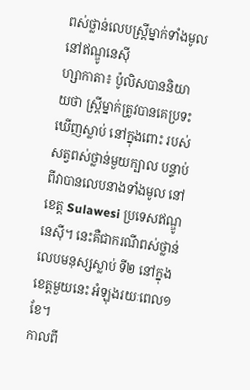ពស់ថ្លាន់លេបស្ត្រីម្នាក់ទាំងមូល នៅឥណ្ឌូនេស៊ី
ហ្សាកាតា៖ ប៉ូលិសបាននិយាយថា ស្ត្រីម្នាក់ត្រូវបានគេប្រទះឃើញស្លាប់ នៅក្នុងពោះ របស់សត្វពស់ថ្លាន់មួយក្បាល បន្ទាប់ពីវាបានលេបនាងទាំងមូល នៅខេត្ត Sulawesi ប្រទេសឥណ្ឌូនេស៊ី។ នេះគឺជាករណីពស់ថ្លាន់ លេបមនុស្សស្លាប់ ទី២ នៅក្នុងខេត្តមួយនេះ អំឡុងរយៈពេល១ខែ។
កាលពី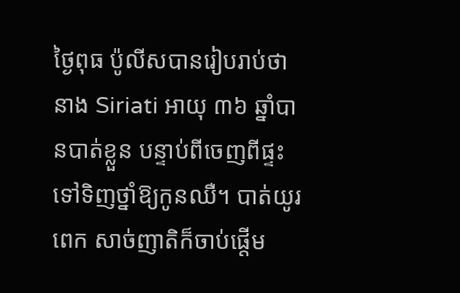ថ្ងៃពុធ ប៉ូលីសបានរៀបរាប់ថា នាង Siriati អាយុ ៣៦ ឆ្នាំបានបាត់ខ្លួន បន្ទាប់ពីចេញពីផ្ទះ ទៅទិញថ្នាំឱ្យកូនឈឺ។ បាត់យូរពេក សាច់ញាតិក៏ចាប់ផ្តើម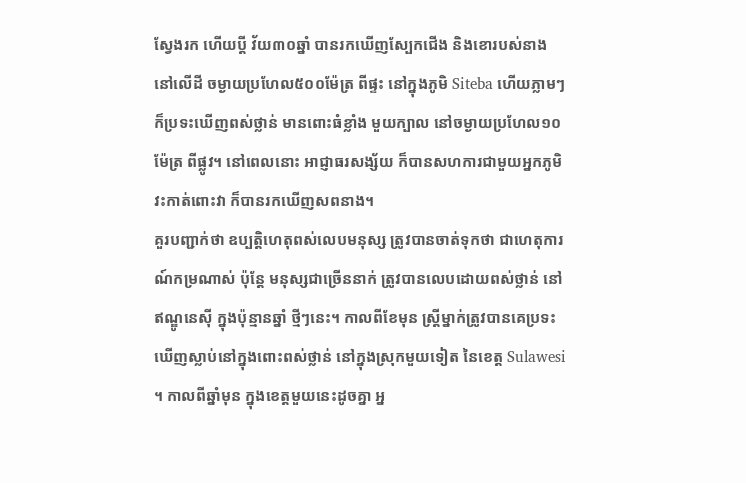ស្វែងរក ហើយប្តី វ័យ៣០ឆ្នាំ បានរកឃើញស្បែកជើង និងខោរបស់នាង នៅលើដី ចម្ងាយប្រហែល៥០០ម៉ែត្រ ពីផ្ទះ នៅក្នុងភូមិ Siteba ហើយភ្លាមៗ ក៏ប្រទះឃើញពស់ថ្លាន់ មានពោះធំខ្លាំង មួយក្បាល នៅចម្ងាយប្រហែល១០ ម៉ែត្រ ពីផ្លូវ។ នៅពេលនោះ អាជ្ញាធរសង្ស័យ ក៏បានសហការជាមួយអ្នកភូមិ វះកាត់ពោះវា ក៏បានរកឃើញសពនាង។
គួរបញ្ជាក់ថា ឧប្បត្តិហេតុពស់លេបមនុស្ស ត្រូវបានចាត់ទុកថា ជាហេតុការណ៍កម្រណាស់ ប៉ុន្តែ មនុស្សជាច្រើននាក់ ត្រូវបានលេបដោយពស់ថ្លាន់ នៅឥណ្ឌូនេស៊ី ក្នុងប៉ុន្មានឆ្នាំ ថ្មីៗនេះ។ កាលពីខែមុន ស្ត្រីម្នាក់ត្រូវបានគេប្រទះឃើញស្លាប់នៅក្នុងពោះពស់ថ្លាន់ នៅក្នុងស្រុកមួយទៀត នៃខេត្ត Sulawesi ។ កាលពីឆ្នាំមុន ក្នុងខេត្តមួយនេះដូចគ្នា អ្ន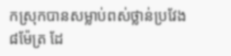កស្រុកបានសម្លាប់ពស់ថ្លាន់ប្រវែង ៨ម៉ែត្រ ដែ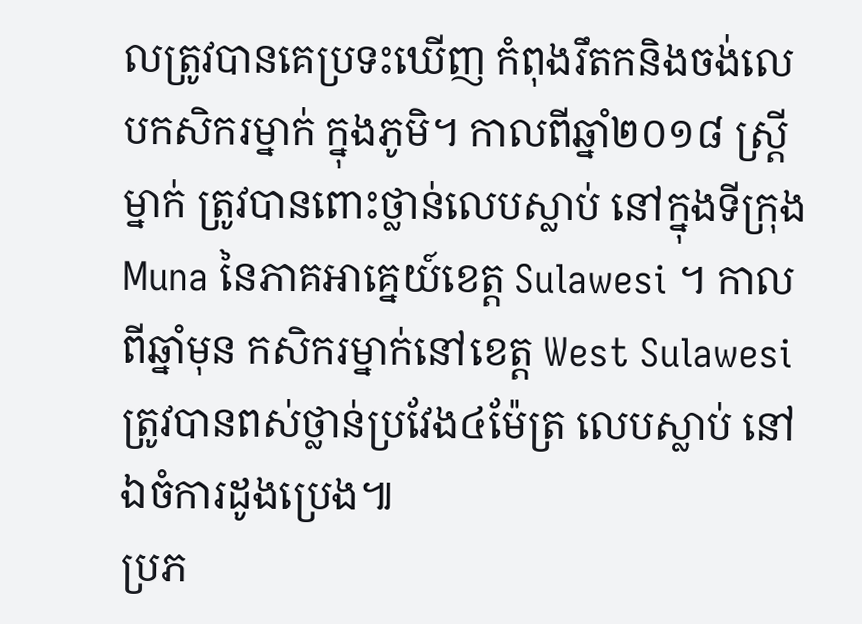លត្រូវបានគេប្រទះឃើញ កំពុងរឹតកនិងចង់លេបកសិករម្នាក់ ក្នុងភូមិ។ កាលពីឆ្នាំ២០១៨ ស្ត្រីម្នាក់ ត្រូវបានពោះថ្លាន់លេបស្លាប់ នៅក្នុងទីក្រុង Muna នៃភាគអាគ្នេយ៍ខេត្ត Sulawesi ។ កាលពីឆ្នាំមុន កសិករម្នាក់នៅខេត្ត West Sulawesi ត្រូវបានពស់ថ្លាន់ប្រវែង៤ម៉ែត្រ លេបស្លាប់ នៅឯចំការដូងប្រេង៕
ប្រភ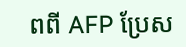ពពី AFP ប្រែស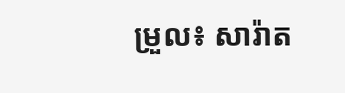ម្រួល៖ សារ៉ាត